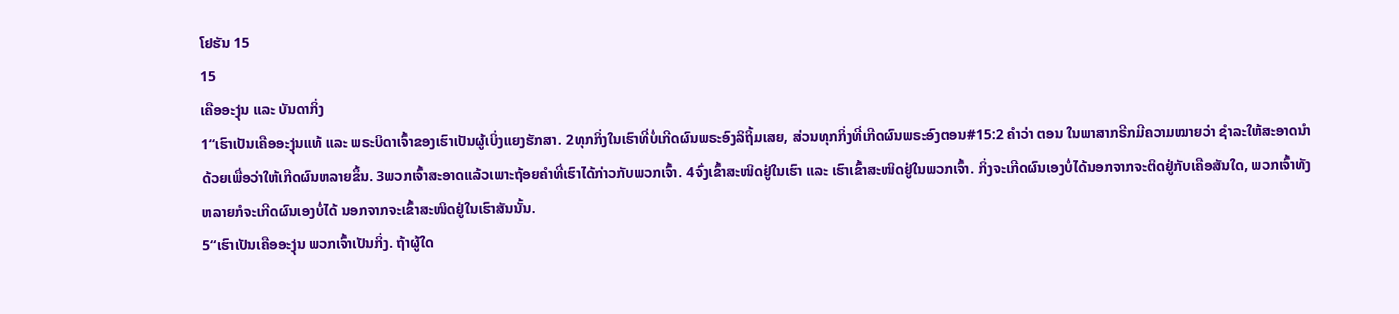ໂຢຮັນ 15
15
ເຄືອອະງຸ່ນ ແລະ ບັນດາກິ່ງ
1“ເຮົາເປັນເຄືອອະງຸ່ນແທ້ ແລະ ພຣະບິດາເຈົ້າຂອງເຮົາເປັນຜູ້ເບິ່ງແຍງຮັກສາ. 2ທຸກກິ່ງໃນເຮົາທີ່ບໍ່ເກີດຜົນພຣະອົງລິຖິ້ມເສຍ, ສ່ວນທຸກກິ່ງທີ່ເກີດຜົນພຣະອົງຕອນ#15:2 ຄຳວ່າ ຕອນ ໃນພາສາກຣີກມີຄວາມໝາຍວ່າ ຊຳລະໃຫ້ສະອາດນຳດ້ວຍເພື່ອວ່າໃຫ້ເກີດຜົນຫລາຍຂຶ້ນ. 3ພວກເຈົ້າສະອາດແລ້ວເພາະຖ້ອຍຄຳທີ່ເຮົາໄດ້ກ່າວກັບພວກເຈົ້າ. 4ຈົ່ງເຂົ້າສະໜິດຢູ່ໃນເຮົາ ແລະ ເຮົາເຂົ້າສະໜິດຢູ່ໃນພວກເຈົ້າ. ກິ່ງຈະເກີດຜົນເອງບໍ່ໄດ້ນອກຈາກຈະຕິດຢູ່ກັບເຄືອສັນໃດ, ພວກເຈົ້າທັງຫລາຍກໍຈະເກີດຜົນເອງບໍ່ໄດ້ ນອກຈາກຈະເຂົ້າສະໜິດຢູ່ໃນເຮົາສັນນັ້ນ.
5“ເຮົາເປັນເຄືອອະງຸ່ນ ພວກເຈົ້າເປັນກິ່ງ. ຖ້າຜູ້ໃດ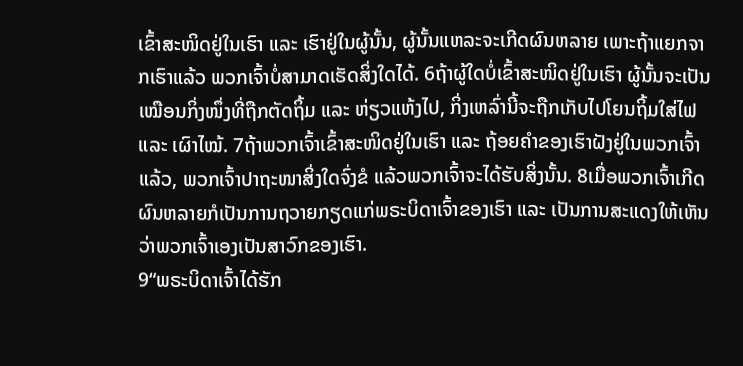ເຂົ້າສະໜິດຢູ່ໃນເຮົາ ແລະ ເຮົາຢູ່ໃນຜູ້ນັ້ນ, ຜູ້ນັ້ນແຫລະຈະເກີດຜົນຫລາຍ ເພາະຖ້າແຍກຈາກເຮົາແລ້ວ ພວກເຈົ້າບໍ່ສາມາດເຮັດສິ່ງໃດໄດ້. 6ຖ້າຜູ້ໃດບໍ່ເຂົ້າສະໜິດຢູ່ໃນເຮົາ ຜູ້ນັ້ນຈະເປັນເໝືອນກິ່ງໜຶ່ງທີ່ຖືກຕັດຖິ້ມ ແລະ ຫ່ຽວແຫ້ງໄປ, ກິ່ງເຫລົ່ານີ້ຈະຖືກເກັບໄປໂຍນຖິ້ມໃສ່ໄຟ ແລະ ເຜົາໄໝ້. 7ຖ້າພວກເຈົ້າເຂົ້າສະໜິດຢູ່ໃນເຮົາ ແລະ ຖ້ອຍຄຳຂອງເຮົາຝັງຢູ່ໃນພວກເຈົ້າແລ້ວ, ພວກເຈົ້າປາຖະໜາສິ່ງໃດຈົ່ງຂໍ ແລ້ວພວກເຈົ້າຈະໄດ້ຮັບສິ່ງນັ້ນ. 8ເມື່ອພວກເຈົ້າເກີດຜົນຫລາຍກໍເປັນການຖວາຍກຽດແກ່ພຣະບິດາເຈົ້າຂອງເຮົາ ແລະ ເປັນການສະແດງໃຫ້ເຫັນວ່າພວກເຈົ້າເອງເປັນສາວົກຂອງເຮົາ.
9“ພຣະບິດາເຈົ້າໄດ້ຮັກ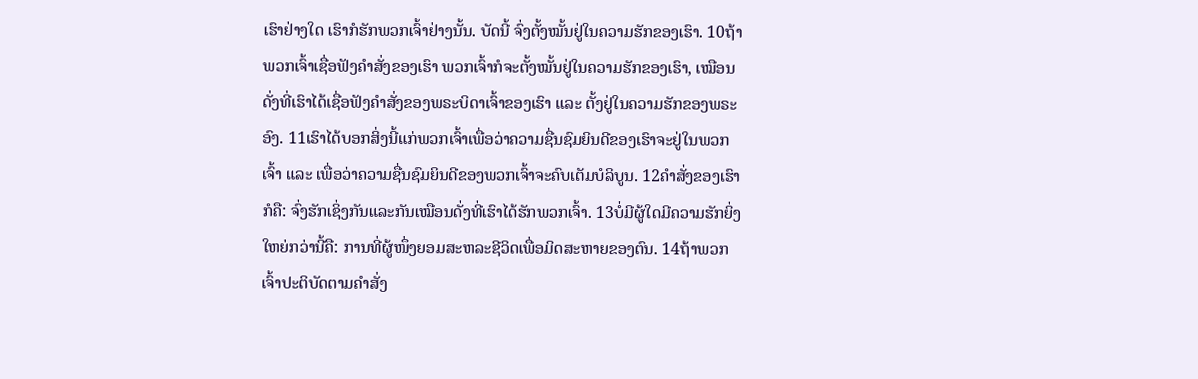ເຮົາຢ່າງໃດ ເຮົາກໍຮັກພວກເຈົ້າຢ່າງນັ້ນ. ບັດນີ້ ຈົ່ງຕັ້ງໝັ້ນຢູ່ໃນຄວາມຮັກຂອງເຮົາ. 10ຖ້າພວກເຈົ້າເຊື່ອຟັງຄຳສັ່ງຂອງເຮົາ ພວກເຈົ້າກໍຈະຕັ້ງໝັ້ນຢູ່ໃນຄວາມຮັກຂອງເຮົາ, ເໝືອນດັ່ງທີ່ເຮົາໄດ້ເຊື່ອຟັງຄຳສັ່ງຂອງພຣະບິດາເຈົ້າຂອງເຮົາ ແລະ ຕັ້ງຢູ່ໃນຄວາມຮັກຂອງພຣະອົງ. 11ເຮົາໄດ້ບອກສິ່ງນີ້ແກ່ພວກເຈົ້າເພື່ອວ່າຄວາມຊື່ນຊົມຍິນດີຂອງເຮົາຈະຢູ່ໃນພວກເຈົ້າ ແລະ ເພື່ອວ່າຄວາມຊື່ນຊົມຍິນດີຂອງພວກເຈົ້າຈະຄົບເຕັມບໍລິບູນ. 12ຄຳສັ່ງຂອງເຮົາກໍຄື: ຈົ່ງຮັກເຊິ່ງກັນແລະກັນເໝືອນດັ່ງທີ່ເຮົາໄດ້ຮັກພວກເຈົ້າ. 13ບໍ່ມີຜູ້ໃດມີຄວາມຮັກຍິ່ງໃຫຍ່ກວ່ານີ້ຄື: ການທີ່ຜູ້ໜຶ່ງຍອມສະຫລະຊີວິດເພື່ອມິດສະຫາຍຂອງຕົນ. 14ຖ້າພວກເຈົ້າປະຕິບັດຕາມຄຳສັ່ງ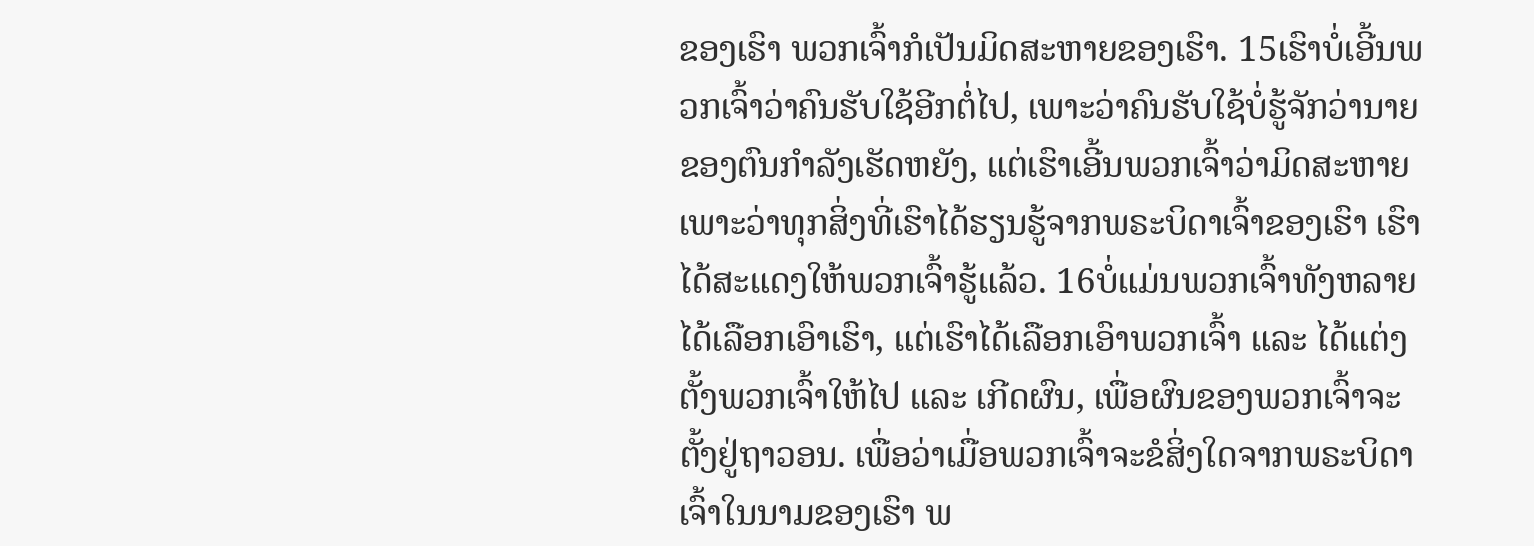ຂອງເຮົາ ພວກເຈົ້າກໍເປັນມິດສະຫາຍຂອງເຮົາ. 15ເຮົາບໍ່ເອີ້ນພວກເຈົ້າວ່າຄົນຮັບໃຊ້ອີກຕໍ່ໄປ, ເພາະວ່າຄົນຮັບໃຊ້ບໍ່ຮູ້ຈັກວ່ານາຍຂອງຕົນກຳລັງເຮັດຫຍັງ, ແຕ່ເຮົາເອີ້ນພວກເຈົ້າວ່າມິດສະຫາຍ ເພາະວ່າທຸກສິ່ງທີ່ເຮົາໄດ້ຮຽນຮູ້ຈາກພຣະບິດາເຈົ້າຂອງເຮົາ ເຮົາໄດ້ສະແດງໃຫ້ພວກເຈົ້າຮູ້ແລ້ວ. 16ບໍ່ແມ່ນພວກເຈົ້າທັງຫລາຍໄດ້ເລືອກເອົາເຮົາ, ແຕ່ເຮົາໄດ້ເລືອກເອົາພວກເຈົ້າ ແລະ ໄດ້ແຕ່ງຕັ້ງພວກເຈົ້າໃຫ້ໄປ ແລະ ເກີດຜົນ, ເພື່ອຜົນຂອງພວກເຈົ້າຈະຕັ້ງຢູ່ຖາວອນ. ເພື່ອວ່າເມື່ອພວກເຈົ້າຈະຂໍສິ່ງໃດຈາກພຣະບິດາເຈົ້າໃນນາມຂອງເຮົາ ພ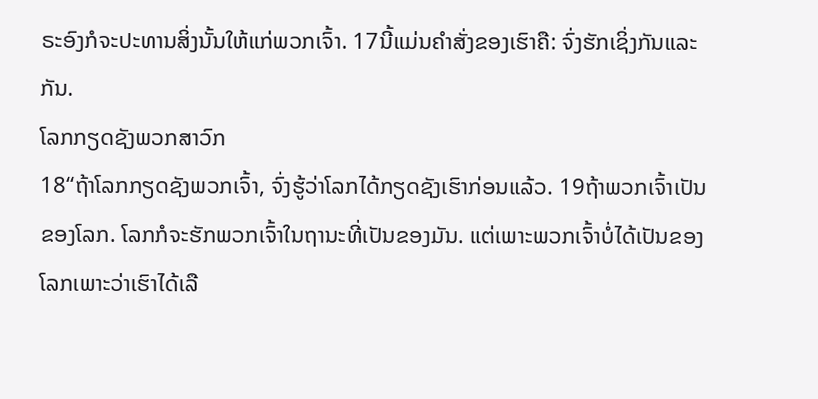ຣະອົງກໍຈະປະທານສິ່ງນັ້ນໃຫ້ແກ່ພວກເຈົ້າ. 17ນີ້ແມ່ນຄຳສັ່ງຂອງເຮົາຄື: ຈົ່ງຮັກເຊິ່ງກັນແລະກັນ.
ໂລກກຽດຊັງພວກສາວົກ
18“ຖ້າໂລກກຽດຊັງພວກເຈົ້າ, ຈົ່ງຮູ້ວ່າໂລກໄດ້ກຽດຊັງເຮົາກ່ອນແລ້ວ. 19ຖ້າພວກເຈົ້າເປັນຂອງໂລກ. ໂລກກໍຈະຮັກພວກເຈົ້າໃນຖານະທີ່ເປັນຂອງມັນ. ແຕ່ເພາະພວກເຈົ້າບໍ່ໄດ້ເປັນຂອງໂລກເພາະວ່າເຮົາໄດ້ເລື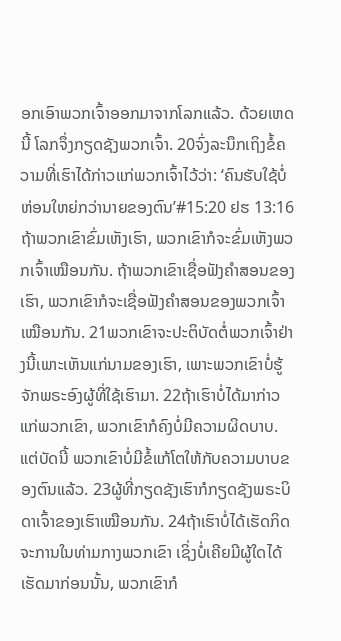ອກເອົາພວກເຈົ້າອອກມາຈາກໂລກແລ້ວ. ດ້ວຍເຫດນີ້ ໂລກຈຶ່ງກຽດຊັງພວກເຈົ້າ. 20ຈົ່ງລະນຶກເຖິງຂໍ້ຄວາມທີ່ເຮົາໄດ້ກ່າວແກ່ພວກເຈົ້າໄວ້ວ່າ: ‘ຄົນຮັບໃຊ້ບໍ່ຫ່ອນໃຫຍ່ກວ່ານາຍຂອງຕົນ’#15:20 ຢຮ 13:16 ຖ້າພວກເຂົາຂົ່ມເຫັງເຮົາ, ພວກເຂົາກໍຈະຂົ່ມເຫັງພວກເຈົ້າເໝືອນກັນ. ຖ້າພວກເຂົາເຊື່ອຟັງຄຳສອນຂອງເຮົາ, ພວກເຂົາກໍຈະເຊື່ອຟັງຄຳສອນຂອງພວກເຈົ້າເໝືອນກັນ. 21ພວກເຂົາຈະປະຕິບັດຕໍ່ພວກເຈົ້າຢ່າງນີ້ເພາະເຫັນແກ່ນາມຂອງເຮົາ, ເພາະພວກເຂົາບໍ່ຮູ້ຈັກພຣະອົງຜູ້ທີ່ໃຊ້ເຮົາມາ. 22ຖ້າເຮົາບໍ່ໄດ້ມາກ່າວແກ່ພວກເຂົາ, ພວກເຂົາກໍຄົງບໍ່ມີຄວາມຜິດບາບ. ແຕ່ບັດນີ້ ພວກເຂົາບໍ່ມີຂໍ້ແກ້ໂຕໃຫ້ກັບຄວາມບາບຂອງຕົນແລ້ວ. 23ຜູ້ທີ່ກຽດຊັງເຮົາກໍກຽດຊັງພຣະບິດາເຈົ້າຂອງເຮົາເໝືອນກັນ. 24ຖ້າເຮົາບໍ່ໄດ້ເຮັດກິດຈະການໃນທ່າມກາງພວກເຂົາ ເຊິ່ງບໍ່ເຄີຍມີຜູ້ໃດໄດ້ເຮັດມາກ່ອນນັ້ນ, ພວກເຂົາກໍ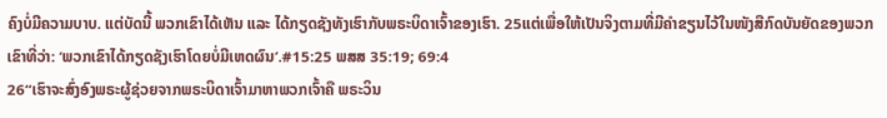ຄົງບໍ່ມີຄວາມບາບ. ແຕ່ບັດນີ້ ພວກເຂົາໄດ້ເຫັນ ແລະ ໄດ້ກຽດຊັງທັງເຮົາກັບພຣະບິດາເຈົ້າຂອງເຮົາ. 25ແຕ່ເພື່ອໃຫ້ເປັນຈິງຕາມທີ່ມີຄຳຂຽນໄວ້ໃນໜັງສືກົດບັນຍັດຂອງພວກເຂົາທີ່ວ່າ: ‘ພວກເຂົາໄດ້ກຽດຊັງເຮົາໂດຍບໍ່ມີເຫດຜົນ’.#15:25 ພສສ 35:19; 69:4
26“ເຮົາຈະສົ່ງອົງພຣະຜູ້ຊ່ວຍຈາກພຣະບິດາເຈົ້າມາຫາພວກເຈົ້າຄື ພຣະວິນ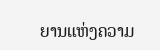ຍານແຫ່ງຄວາມ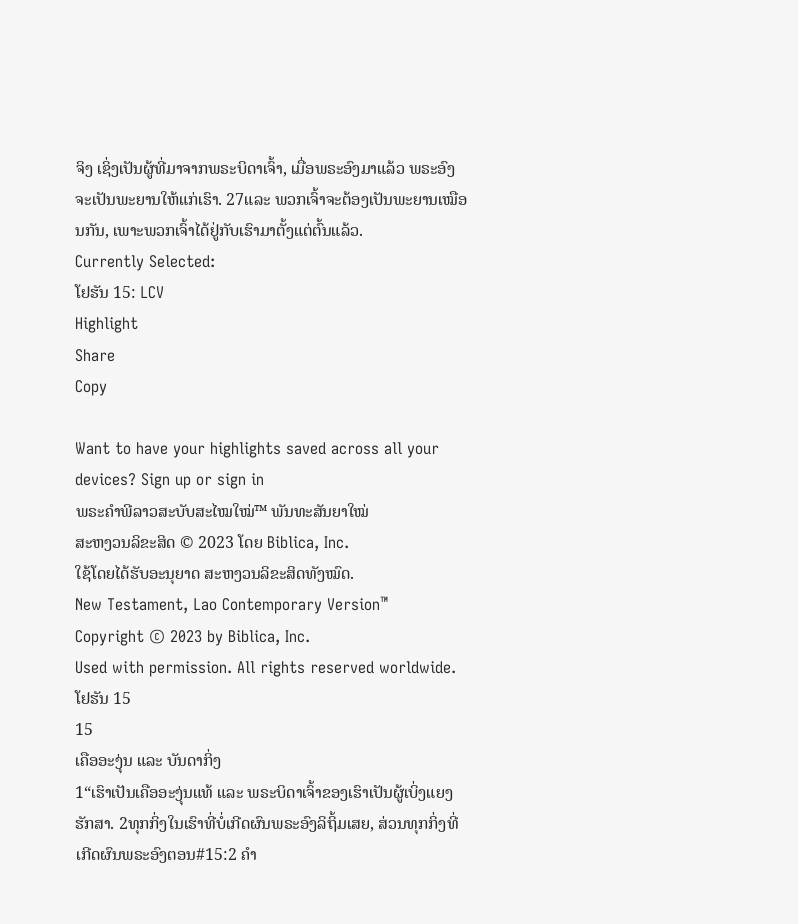ຈິງ ເຊິ່ງເປັນຜູ້ທີ່ມາຈາກພຣະບິດາເຈົ້າ, ເມື່ອພຣະອົງມາແລ້ວ ພຣະອົງຈະເປັນພະຍານໃຫ້ແກ່ເຮົາ. 27ແລະ ພວກເຈົ້າຈະຕ້ອງເປັນພະຍານເໝືອນກັນ, ເພາະພວກເຈົ້າໄດ້ຢູ່ກັບເຮົາມາຕັ້ງແຕ່ຕົ້ນແລ້ວ.
Currently Selected:
ໂຢຮັນ 15: LCV
Highlight
Share
Copy

Want to have your highlights saved across all your devices? Sign up or sign in
ພຣະຄຳພີລາວສະບັບສະໄໝໃໝ່™ ພັນທະສັນຍາໃໝ່
ສະຫງວນລິຂະສິດ © 2023 ໂດຍ Biblica, Inc.
ໃຊ້ໂດຍໄດ້ຮັບອະນຸຍາດ ສະຫງວນລິຂະສິດທັງໝົດ.
New Testament, Lao Contemporary Version™
Copyright © 2023 by Biblica, Inc.
Used with permission. All rights reserved worldwide.
ໂຢຮັນ 15
15
ເຄືອອະງຸ່ນ ແລະ ບັນດາກິ່ງ
1“ເຮົາເປັນເຄືອອະງຸ່ນແທ້ ແລະ ພຣະບິດາເຈົ້າຂອງເຮົາເປັນຜູ້ເບິ່ງແຍງຮັກສາ. 2ທຸກກິ່ງໃນເຮົາທີ່ບໍ່ເກີດຜົນພຣະອົງລິຖິ້ມເສຍ, ສ່ວນທຸກກິ່ງທີ່ເກີດຜົນພຣະອົງຕອນ#15:2 ຄຳ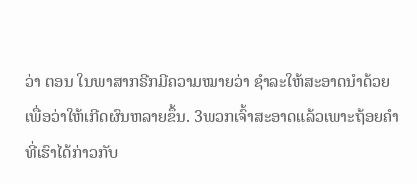ວ່າ ຕອນ ໃນພາສາກຣີກມີຄວາມໝາຍວ່າ ຊຳລະໃຫ້ສະອາດນຳດ້ວຍເພື່ອວ່າໃຫ້ເກີດຜົນຫລາຍຂຶ້ນ. 3ພວກເຈົ້າສະອາດແລ້ວເພາະຖ້ອຍຄຳທີ່ເຮົາໄດ້ກ່າວກັບ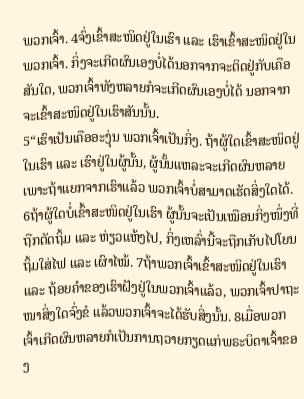ພວກເຈົ້າ. 4ຈົ່ງເຂົ້າສະໜິດຢູ່ໃນເຮົາ ແລະ ເຮົາເຂົ້າສະໜິດຢູ່ໃນພວກເຈົ້າ. ກິ່ງຈະເກີດຜົນເອງບໍ່ໄດ້ນອກຈາກຈະຕິດຢູ່ກັບເຄືອສັນໃດ, ພວກເຈົ້າທັງຫລາຍກໍຈະເກີດຜົນເອງບໍ່ໄດ້ ນອກຈາກຈະເຂົ້າສະໜິດຢູ່ໃນເຮົາສັນນັ້ນ.
5“ເຮົາເປັນເຄືອອະງຸ່ນ ພວກເຈົ້າເປັນກິ່ງ. ຖ້າຜູ້ໃດເຂົ້າສະໜິດຢູ່ໃນເຮົາ ແລະ ເຮົາຢູ່ໃນຜູ້ນັ້ນ, ຜູ້ນັ້ນແຫລະຈະເກີດຜົນຫລາຍ ເພາະຖ້າແຍກຈາກເຮົາແລ້ວ ພວກເຈົ້າບໍ່ສາມາດເຮັດສິ່ງໃດໄດ້. 6ຖ້າຜູ້ໃດບໍ່ເຂົ້າສະໜິດຢູ່ໃນເຮົາ ຜູ້ນັ້ນຈະເປັນເໝືອນກິ່ງໜຶ່ງທີ່ຖືກຕັດຖິ້ມ ແລະ ຫ່ຽວແຫ້ງໄປ, ກິ່ງເຫລົ່ານີ້ຈະຖືກເກັບໄປໂຍນຖິ້ມໃສ່ໄຟ ແລະ ເຜົາໄໝ້. 7ຖ້າພວກເຈົ້າເຂົ້າສະໜິດຢູ່ໃນເຮົາ ແລະ ຖ້ອຍຄຳຂອງເຮົາຝັງຢູ່ໃນພວກເຈົ້າແລ້ວ, ພວກເຈົ້າປາຖະໜາສິ່ງໃດຈົ່ງຂໍ ແລ້ວພວກເຈົ້າຈະໄດ້ຮັບສິ່ງນັ້ນ. 8ເມື່ອພວກເຈົ້າເກີດຜົນຫລາຍກໍເປັນການຖວາຍກຽດແກ່ພຣະບິດາເຈົ້າຂອງ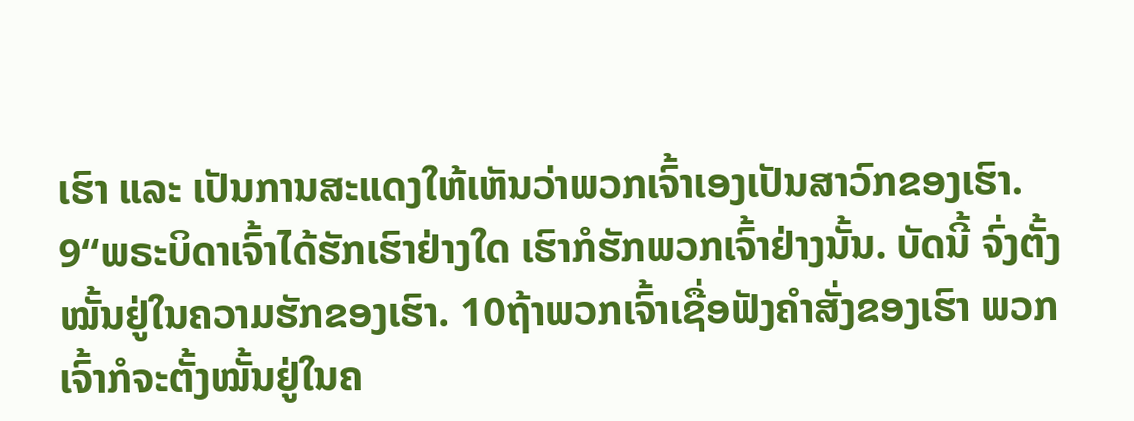ເຮົາ ແລະ ເປັນການສະແດງໃຫ້ເຫັນວ່າພວກເຈົ້າເອງເປັນສາວົກຂອງເຮົາ.
9“ພຣະບິດາເຈົ້າໄດ້ຮັກເຮົາຢ່າງໃດ ເຮົາກໍຮັກພວກເຈົ້າຢ່າງນັ້ນ. ບັດນີ້ ຈົ່ງຕັ້ງໝັ້ນຢູ່ໃນຄວາມຮັກຂອງເຮົາ. 10ຖ້າພວກເຈົ້າເຊື່ອຟັງຄຳສັ່ງຂອງເຮົາ ພວກເຈົ້າກໍຈະຕັ້ງໝັ້ນຢູ່ໃນຄ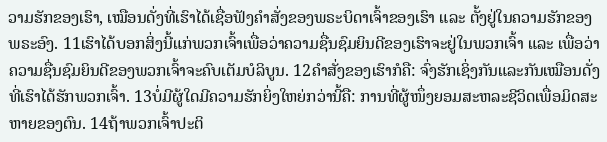ວາມຮັກຂອງເຮົາ, ເໝືອນດັ່ງທີ່ເຮົາໄດ້ເຊື່ອຟັງຄຳສັ່ງຂອງພຣະບິດາເຈົ້າຂອງເຮົາ ແລະ ຕັ້ງຢູ່ໃນຄວາມຮັກຂອງພຣະອົງ. 11ເຮົາໄດ້ບອກສິ່ງນີ້ແກ່ພວກເຈົ້າເພື່ອວ່າຄວາມຊື່ນຊົມຍິນດີຂອງເຮົາຈະຢູ່ໃນພວກເຈົ້າ ແລະ ເພື່ອວ່າຄວາມຊື່ນຊົມຍິນດີຂອງພວກເຈົ້າຈະຄົບເຕັມບໍລິບູນ. 12ຄຳສັ່ງຂອງເຮົາກໍຄື: ຈົ່ງຮັກເຊິ່ງກັນແລະກັນເໝືອນດັ່ງທີ່ເຮົາໄດ້ຮັກພວກເຈົ້າ. 13ບໍ່ມີຜູ້ໃດມີຄວາມຮັກຍິ່ງໃຫຍ່ກວ່ານີ້ຄື: ການທີ່ຜູ້ໜຶ່ງຍອມສະຫລະຊີວິດເພື່ອມິດສະຫາຍຂອງຕົນ. 14ຖ້າພວກເຈົ້າປະຕິ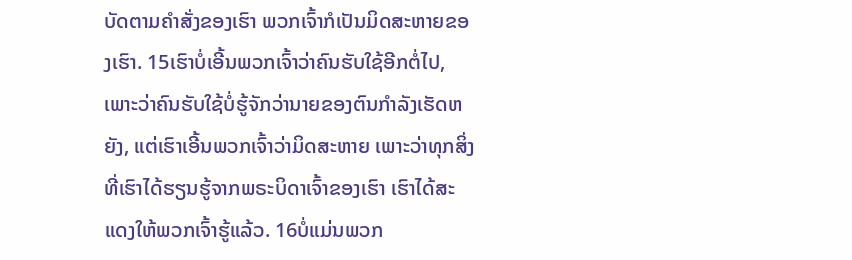ບັດຕາມຄຳສັ່ງຂອງເຮົາ ພວກເຈົ້າກໍເປັນມິດສະຫາຍຂອງເຮົາ. 15ເຮົາບໍ່ເອີ້ນພວກເຈົ້າວ່າຄົນຮັບໃຊ້ອີກຕໍ່ໄປ, ເພາະວ່າຄົນຮັບໃຊ້ບໍ່ຮູ້ຈັກວ່ານາຍຂອງຕົນກຳລັງເຮັດຫຍັງ, ແຕ່ເຮົາເອີ້ນພວກເຈົ້າວ່າມິດສະຫາຍ ເພາະວ່າທຸກສິ່ງທີ່ເຮົາໄດ້ຮຽນຮູ້ຈາກພຣະບິດາເຈົ້າຂອງເຮົາ ເຮົາໄດ້ສະແດງໃຫ້ພວກເຈົ້າຮູ້ແລ້ວ. 16ບໍ່ແມ່ນພວກ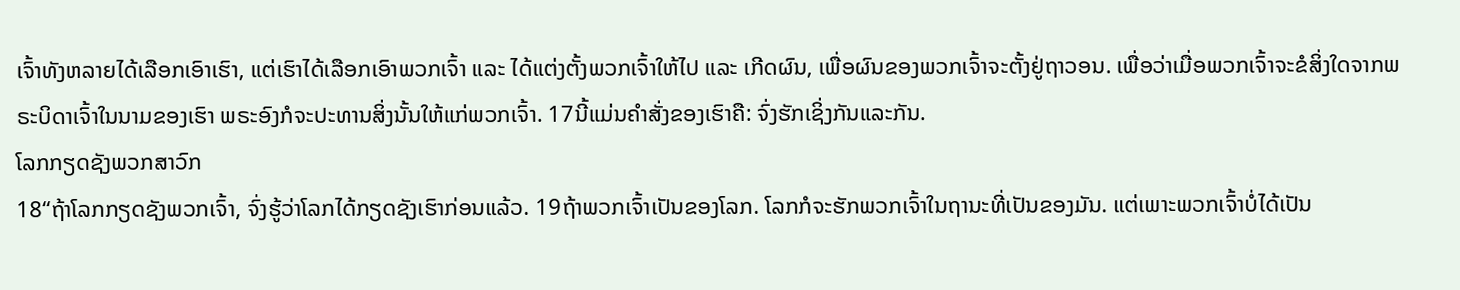ເຈົ້າທັງຫລາຍໄດ້ເລືອກເອົາເຮົາ, ແຕ່ເຮົາໄດ້ເລືອກເອົາພວກເຈົ້າ ແລະ ໄດ້ແຕ່ງຕັ້ງພວກເຈົ້າໃຫ້ໄປ ແລະ ເກີດຜົນ, ເພື່ອຜົນຂອງພວກເຈົ້າຈະຕັ້ງຢູ່ຖາວອນ. ເພື່ອວ່າເມື່ອພວກເຈົ້າຈະຂໍສິ່ງໃດຈາກພຣະບິດາເຈົ້າໃນນາມຂອງເຮົາ ພຣະອົງກໍຈະປະທານສິ່ງນັ້ນໃຫ້ແກ່ພວກເຈົ້າ. 17ນີ້ແມ່ນຄຳສັ່ງຂອງເຮົາຄື: ຈົ່ງຮັກເຊິ່ງກັນແລະກັນ.
ໂລກກຽດຊັງພວກສາວົກ
18“ຖ້າໂລກກຽດຊັງພວກເຈົ້າ, ຈົ່ງຮູ້ວ່າໂລກໄດ້ກຽດຊັງເຮົາກ່ອນແລ້ວ. 19ຖ້າພວກເຈົ້າເປັນຂອງໂລກ. ໂລກກໍຈະຮັກພວກເຈົ້າໃນຖານະທີ່ເປັນຂອງມັນ. ແຕ່ເພາະພວກເຈົ້າບໍ່ໄດ້ເປັນ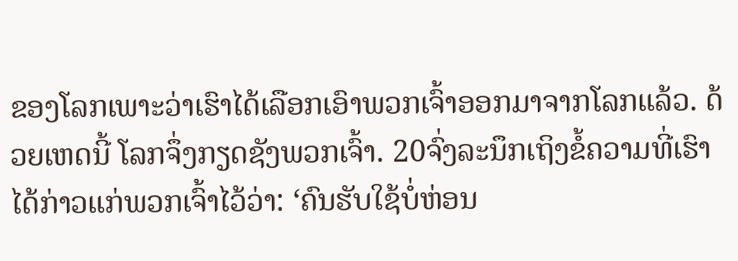ຂອງໂລກເພາະວ່າເຮົາໄດ້ເລືອກເອົາພວກເຈົ້າອອກມາຈາກໂລກແລ້ວ. ດ້ວຍເຫດນີ້ ໂລກຈຶ່ງກຽດຊັງພວກເຈົ້າ. 20ຈົ່ງລະນຶກເຖິງຂໍ້ຄວາມທີ່ເຮົາໄດ້ກ່າວແກ່ພວກເຈົ້າໄວ້ວ່າ: ‘ຄົນຮັບໃຊ້ບໍ່ຫ່ອນ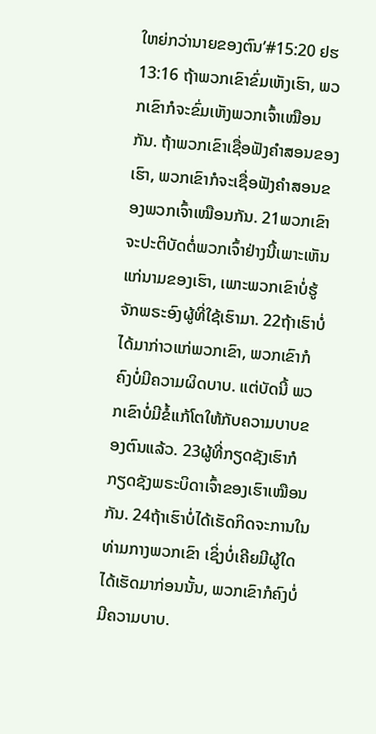ໃຫຍ່ກວ່ານາຍຂອງຕົນ’#15:20 ຢຮ 13:16 ຖ້າພວກເຂົາຂົ່ມເຫັງເຮົາ, ພວກເຂົາກໍຈະຂົ່ມເຫັງພວກເຈົ້າເໝືອນກັນ. ຖ້າພວກເຂົາເຊື່ອຟັງຄຳສອນຂອງເຮົາ, ພວກເຂົາກໍຈະເຊື່ອຟັງຄຳສອນຂອງພວກເຈົ້າເໝືອນກັນ. 21ພວກເຂົາຈະປະຕິບັດຕໍ່ພວກເຈົ້າຢ່າງນີ້ເພາະເຫັນແກ່ນາມຂອງເຮົາ, ເພາະພວກເຂົາບໍ່ຮູ້ຈັກພຣະອົງຜູ້ທີ່ໃຊ້ເຮົາມາ. 22ຖ້າເຮົາບໍ່ໄດ້ມາກ່າວແກ່ພວກເຂົາ, ພວກເຂົາກໍຄົງບໍ່ມີຄວາມຜິດບາບ. ແຕ່ບັດນີ້ ພວກເຂົາບໍ່ມີຂໍ້ແກ້ໂຕໃຫ້ກັບຄວາມບາບຂອງຕົນແລ້ວ. 23ຜູ້ທີ່ກຽດຊັງເຮົາກໍກຽດຊັງພຣະບິດາເຈົ້າຂອງເຮົາເໝືອນກັນ. 24ຖ້າເຮົາບໍ່ໄດ້ເຮັດກິດຈະການໃນທ່າມກາງພວກເຂົາ ເຊິ່ງບໍ່ເຄີຍມີຜູ້ໃດໄດ້ເຮັດມາກ່ອນນັ້ນ, ພວກເຂົາກໍຄົງບໍ່ມີຄວາມບາບ.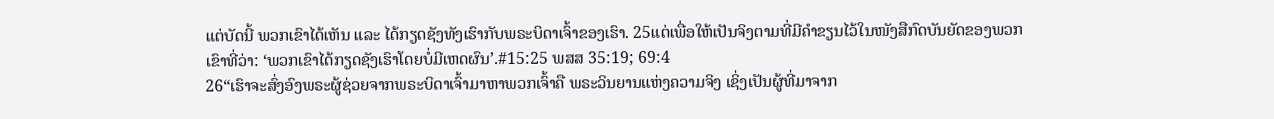ແຕ່ບັດນີ້ ພວກເຂົາໄດ້ເຫັນ ແລະ ໄດ້ກຽດຊັງທັງເຮົາກັບພຣະບິດາເຈົ້າຂອງເຮົາ. 25ແຕ່ເພື່ອໃຫ້ເປັນຈິງຕາມທີ່ມີຄຳຂຽນໄວ້ໃນໜັງສືກົດບັນຍັດຂອງພວກເຂົາທີ່ວ່າ: ‘ພວກເຂົາໄດ້ກຽດຊັງເຮົາໂດຍບໍ່ມີເຫດຜົນ’.#15:25 ພສສ 35:19; 69:4
26“ເຮົາຈະສົ່ງອົງພຣະຜູ້ຊ່ວຍຈາກພຣະບິດາເຈົ້າມາຫາພວກເຈົ້າຄື ພຣະວິນຍານແຫ່ງຄວາມຈິງ ເຊິ່ງເປັນຜູ້ທີ່ມາຈາກ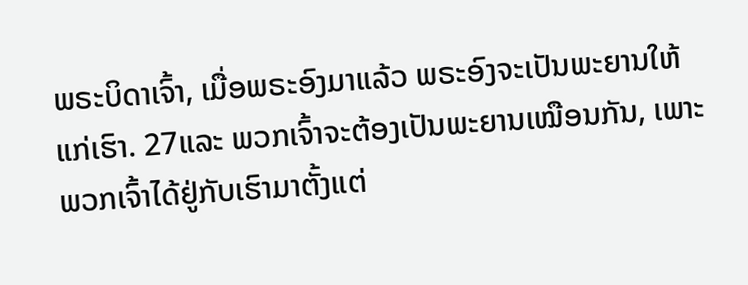ພຣະບິດາເຈົ້າ, ເມື່ອພຣະອົງມາແລ້ວ ພຣະອົງຈະເປັນພະຍານໃຫ້ແກ່ເຮົາ. 27ແລະ ພວກເຈົ້າຈະຕ້ອງເປັນພະຍານເໝືອນກັນ, ເພາະພວກເຈົ້າໄດ້ຢູ່ກັບເຮົາມາຕັ້ງແຕ່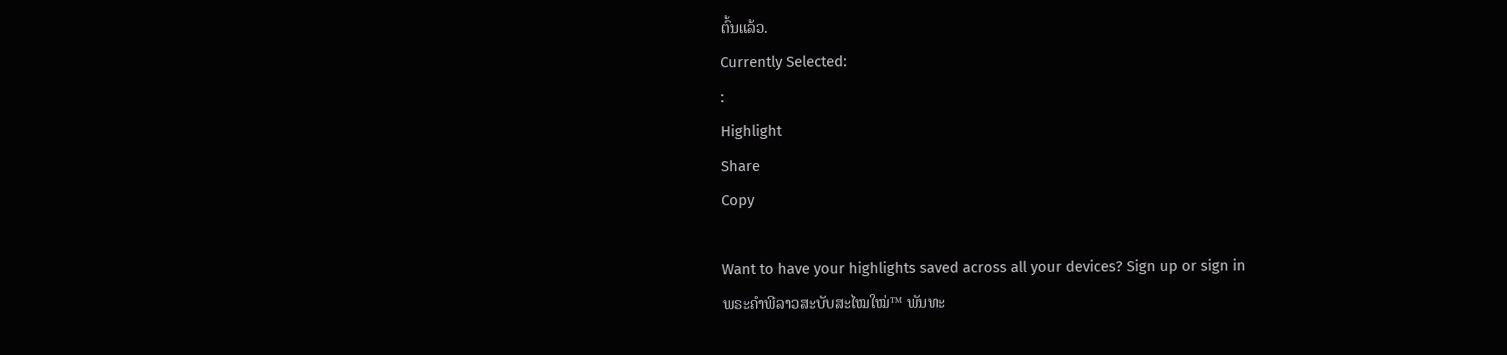ຕົ້ນແລ້ວ.
Currently Selected:
:
Highlight
Share
Copy

Want to have your highlights saved across all your devices? Sign up or sign in
ພຣະຄຳພີລາວສະບັບສະໄໝໃໝ່™ ພັນທະ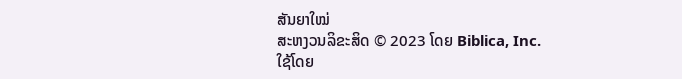ສັນຍາໃໝ່
ສະຫງວນລິຂະສິດ © 2023 ໂດຍ Biblica, Inc.
ໃຊ້ໂດຍ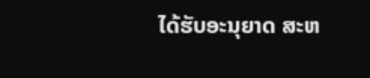ໄດ້ຮັບອະນຸຍາດ ສະຫ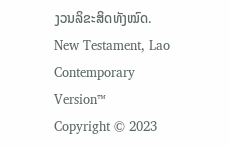ງວນລິຂະສິດທັງໝົດ.
New Testament, Lao Contemporary Version™
Copyright © 2023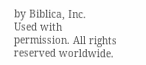by Biblica, Inc.
Used with permission. All rights reserved worldwide.